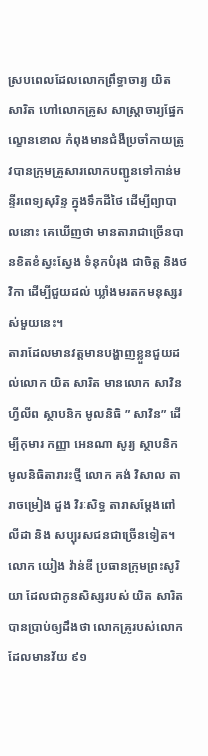ស្របពេលដែលលោកព្រឹទ្ធាចារ្យ យិត សារិត ហៅលោកគ្រូស សាស្ត្រាចារ្យផ្នែកល្ខោនខោល កំពុងមានជំងឺប្រចាំកាយត្រូវបានក្រុមគ្រួសារលោកបញ្ជូនទៅកាន់មន្ទីរពេទ្យសុរិន្ទ ក្នុងទឹកដីថៃ ដើម្បីព្យាបាលនោះ គេឃើញថា មានតារាជាច្រើនបានខិតខំស្វះស្វែង ទំនុកបំរុង ជាចិត្ត និងថវិកា ដើម្បីជួយដល់ ឃ្លាំងមរតកមនុស្សរស់មួយនេះ។
តារាដែលមានវត្តមានបង្ហាញខ្លួនជួយដល់លោក យិត សារិត មានលោក សាវិន ហ្វីលីព ស្ថាបនិក មូលនិធិ ” សាវិន” ដើម្បីកុមារ កញ្ញា អេនណា សូរ្យ ស្ថាបនិក មូលនិធិតារារះថ្មី លោក គង់ វិសាល តារាចម្រៀង ដួង វិរៈសិទ្ធ តារាសម្តែងពៅ លីដា និង សប្បុរសជនជាច្រើនទៀត។
លោក យៀង វ៉ាន់ឌី ប្រធានក្រុមព្រះសូរិយា ដែលជាកូនសិស្សរបស់ យិត សារិត បានប្រាប់ឲ្យដឹងថា លោកគ្រូរបស់លោក ដែលមានវ័យ ៩១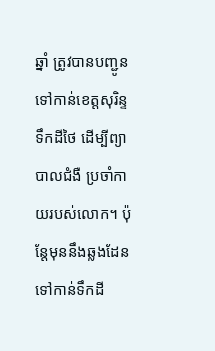ឆ្នាំ ត្រូវបានបញ្ជូនទៅកាន់ខេត្តសុរិន្ទ ទឹកដីថៃ ដើម្បីព្យាបាលជំងឺ ប្រចាំកាយរបស់លោក។ ប៉ុន្តែមុននឹងឆ្លងដែន ទៅកាន់ទឹកដី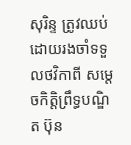សុរិន្ទ ត្រូវឈប់ដោយរងចាំទទួលថវិកាពី សម្តេចកិត្តិព្រឹទ្ធបណ្ឌិត ប៊ុន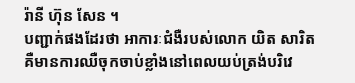រ៉ានី ហ៊ុន សែន ។
បញ្ជាក់ផងដែរថា អាការៈជំងឺរបស់លោក យិត សារិត គឺមានការឈឺចុកចាប់ខ្លាំងនៅពេលយប់ត្រង់បរិវេ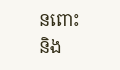នពោះនិង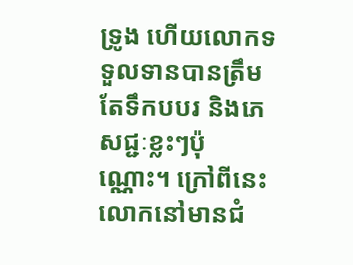ទ្រូង ហើយលោកទទួលទានបានត្រឹមតែទឹកបបរ និងភេសជ្ជៈខ្លះៗប៉ុណ្ណោះ។ ក្រៅពីនេះលោកនៅមានជំ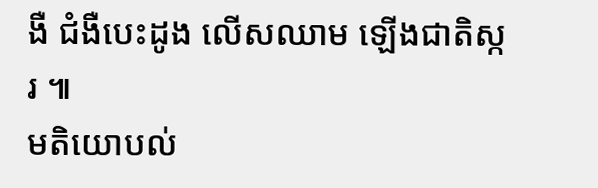ងឺ ជំងឺបេះដូង លើសឈាម ឡើងជាតិស្ករ ៕
មតិយោបល់